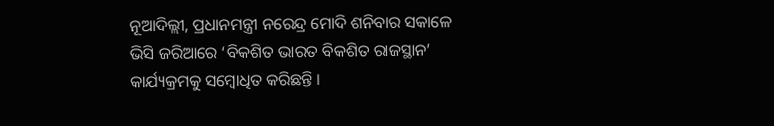ନୂଆଦିଲ୍ଲୀ, ପ୍ରଧାନମନ୍ତ୍ରୀ ନରେନ୍ଦ୍ର ମୋଦି ଶନିବାର ସକାଳେ ଭିସି ଜରିଆରେ ‘ବିକଶିତ ଭାରତ ବିକଶିତ ରାଜସ୍ଥାନ’ କାର୍ଯ୍ୟକ୍ରମକୁ ସମ୍ବୋଧିତ କରିଛନ୍ତି ।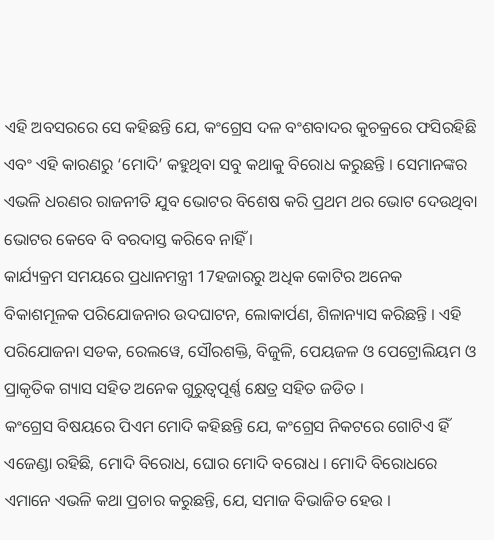ଏହି ଅବସରରେ ସେ କହିଛନ୍ତି ଯେ, କଂଗ୍ରେସ ଦଳ ବଂଶବାଦର କୁଚକ୍ରରେ ଫସିରହିଛି ଏବଂ ଏହି କାରଣରୁ ‘ମୋଦି’ କହୁଥିବା ସବୁ କଥାକୁ ବିରୋଧ କରୁଛନ୍ତି । ସେମାନଙ୍କର ଏଭଳି ଧରଣର ରାଜନୀତି ଯୁବ ଭୋଟର ବିଶେଷ କରି ପ୍ରଥମ ଥର ଭୋଟ ଦେଉଥିବା ଭୋଟର କେବେ ବି ବରଦାସ୍ତ କରିବେ ନାହିଁ ।
କାର୍ଯ୍ୟକ୍ରମ ସମୟରେ ପ୍ରଧାନମନ୍ତ୍ରୀ 17ହଜାରରୁ ଅଧିକ କୋଟିର ଅନେକ ବିକାଶମୂଳକ ପରିଯୋଜନାର ଉଦଘାଟନ, ଲୋକାର୍ପଣ, ଶିଳାନ୍ୟାସ କରିଛନ୍ତି । ଏହି ପରିଯୋଜନା ସଡକ, ରେଲୱେ, ସୌରଶକ୍ତି, ବିଜୁଳି, ପେୟଜଳ ଓ ପେଟ୍ରୋଲିୟମ ଓ ପ୍ରାକୃତିକ ଗ୍ୟାସ ସହିତ ଅନେକ ଗୁରୁତ୍ୱପୂର୍ଣ୍ଣ କ୍ଷେତ୍ର ସହିତ ଜଡିତ ।
କଂଗ୍ରେସ ବିଷୟରେ ପିଏମ ମୋଦି କହିଛନ୍ତି ଯେ, କଂଗ୍ରେସ ନିକଟରେ ଗୋଟିଏ ହିଁ ଏଜେଣ୍ଡା ରହିଛି, ମୋଦି ବିରୋଧ, ଘୋର ମୋଦି ବରୋଧ । ମୋଦି ବିରୋଧରେ ଏମାନେ ଏଭଳି କଥା ପ୍ରଚାର କରୁଛନ୍ତି, ଯେ, ସମାଜ ବିଭାଜିତ ହେଉ ।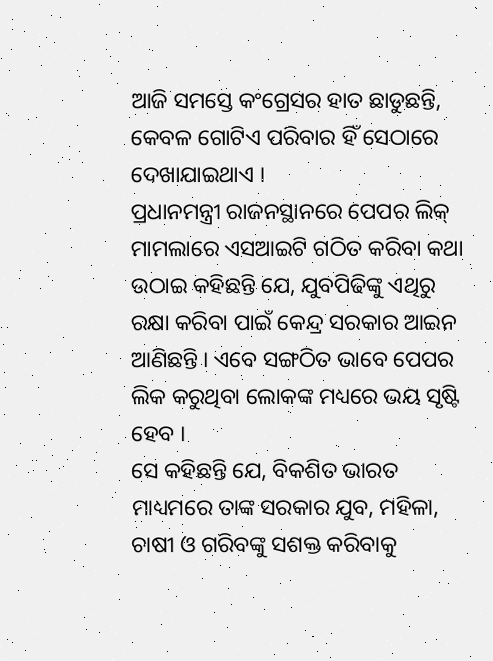ଆଜି ସମସ୍ତେ କଂଗ୍ରେସର ହାତ ଛାଡୁଛନ୍ତି, କେବଳ ଗୋଟିଏ ପରିବାର ହିଁ ସେଠାରେ ଦେଖାଯାଇଥାଏ ।
ପ୍ରଧାନମନ୍ତ୍ରୀ ରାଜନସ୍ଥାନରେ ପେପର ଲିକ୍ ମାମଲାରେ ଏସଆଇଟି ଗଠିତ କରିବା କଥା ଉଠାଇ କହିଛନ୍ତି ଯେ, ଯୁବପିଢିଙ୍କୁ ଏଥିରୁ ରକ୍ଷା କରିବା ପାଇଁ କେନ୍ଦ୍ର ସରକାର ଆଇନ ଆଣିଛନ୍ତି । ଏବେ ସଙ୍ଗଠିତ ଭାବେ ପେପର ଲିକ କରୁଥିବା ଲୋକଙ୍କ ମଧ୍ୟରେ ଭୟ ସୃଷ୍ଟି ହେବ ।
ସେ କହିଛନ୍ତି ଯେ, ବିକଶିତ ଭାରତ ମାଧ୍ୟମରେ ତାଙ୍କ ସରକାର ଯୁବ, ମହିଳା, ଚାଷୀ ଓ ଗରିବଙ୍କୁ ସଶକ୍ତ କରିବାକୁ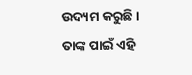ଉଦ୍ୟମ କରୁଛି । ତାଙ୍କ ପାଇଁ ଏହି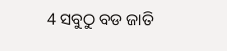4 ସବୁଠୁ ବଡ ଜାତି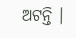ଅଟନ୍ତି ।